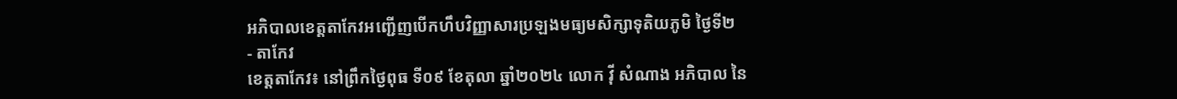អភិបាលខេត្តតាកែវអញ្ជើញបើកហឹបវិញ្ញាសារប្រឡងមធ្យមសិក្សាទុតិយភូមិ ថ្ងៃទី២
- តាកែវ
ខេត្តតាកែវ៖ នៅព្រឹកថ្ងៃពុធ ទី០៩ ខែតុលា ឆ្នាំ២០២៤ លោក វ៉ី សំណាង អភិបាល នៃ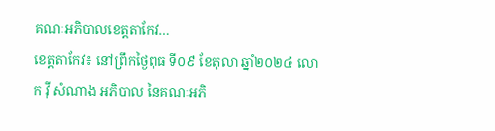គណៈអភិបាលខេត្តតាកែវ…
ខេត្តតាកែវ៖ នៅព្រឹកថ្ងៃពុធ ទី០៩ ខែតុលា ឆ្នាំ២០២៤ លោក វ៉ី សំណាង អភិបាល នៃគណៈអភិ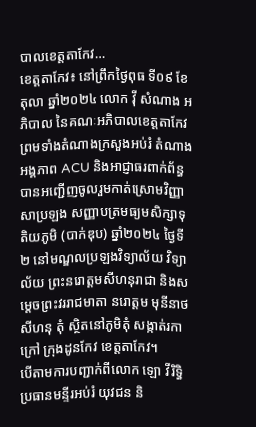បាលខេត្តតាកែវ…
ខេត្តតាកែវ៖ នៅព្រឹកថ្ងៃពុធ ទី០៩ ខែតុលា ឆ្នាំ២០២៤ លោក វ៉ី សំណាង អភិបាល នៃគណៈអភិបាលខេត្តតាកែវ ព្រមទាំងតំណាងក្រសួងអប់រំ តំណាងអង្គភាព ACU និងអាជ្ញាធរពាក់ព័ន្ធ បានអញ្ជើញចូលរួមកាត់ស្រោមវិញ្ញាសាប្រឡង សញ្ញាបត្រមធ្យមសិក្សាទុតិយភូមិ (បាក់ឌុប) ឆ្នាំ២០២៤ ថ្ងៃទី២ នៅមណ្ឌលប្រឡងវិទ្យាល័យ វិទ្យាល័យ ព្រះនរោត្តមសីហនុរាជា និងសម្ដេចព្រះវររាជមាតា នរោត្តម មុនីនាថ សីហនុ តុំ ស្ថិតនៅភូមិតុំ សង្កាត់រកាក្រៅ ក្រុងដូនកែវ ខេត្តតាកែវ។
បើតាមការបញ្ជាក់ពីលោក ឡោ វីរិទ្ធិ ប្រធានមន្ទីរអប់រំ យុវជន និ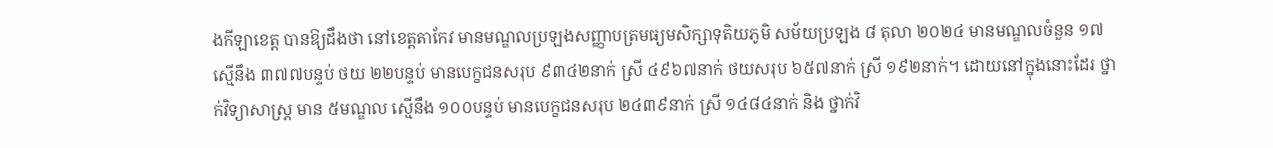ងកីឡាខេត្ត បានឱ្យដឹងថា នៅខេត្តតាកែវ មានមណ្ឌលប្រឡងសញ្ញាបត្រមធ្យមសិក្សាទុតិយភូមិ សម័យប្រឡង ៨ តុលា ២០២៤ មានមណ្ឌលចំនួន ១៧ ស្មើនឹង ៣៧៧បន្ទប់ ថយ ២២បន្ទប់ មានបេក្ខជនសរុប ៩៣៤២នាក់ ស្រី ៤៩៦៧នាក់ ថយសរុប ៦៥៧នាក់ ស្រី ១៩២នាក់។ ដោយនៅក្នុងនោះដែរ ថ្នាក់វិទ្យាសាស្ត្រ មាន ៥មណ្ឌល ស្មើនឹង ១០០បន្ទប់ មានបេក្ខជនសរុប ២៤៣៩នាក់ ស្រី ១៤៨៤នាក់ និង ថ្នាក់វិ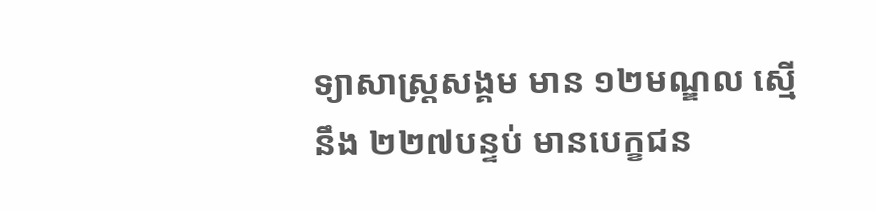ទ្យាសាស្ត្រសង្គម មាន ១២មណ្ឌល ស្មើនឹង ២២៧បន្ទប់ មានបេក្ខជន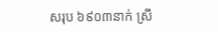សរុប ៦៩០៣នាក់ ស្រី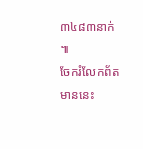៣៤៨៣នាក់ ៕
ចែករំលែកព័តមាននេះ